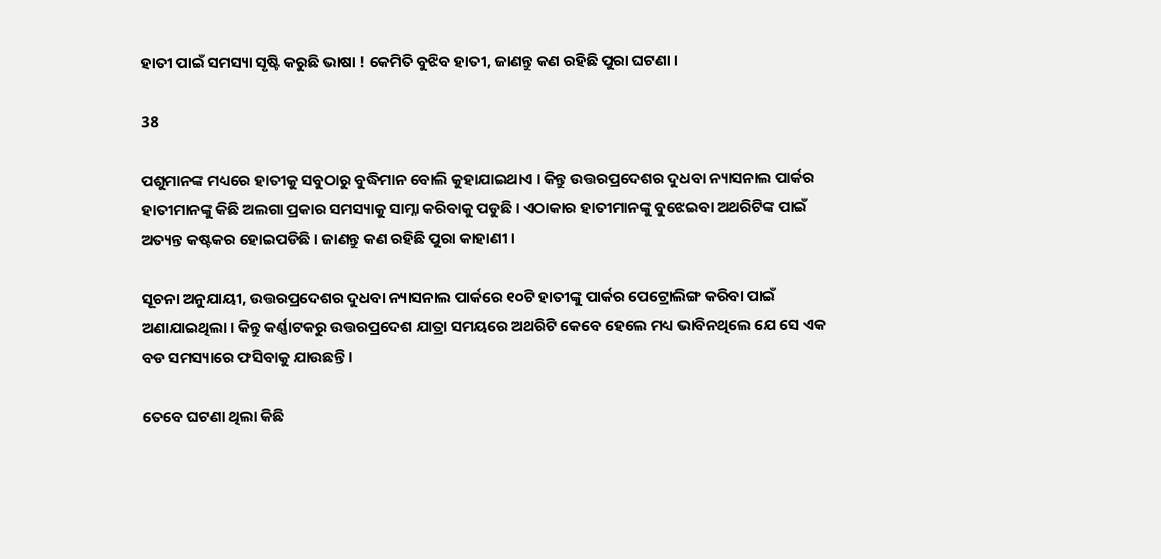ହାତୀ ପାଇଁ ସମସ୍ୟା ସୃଷ୍ଟି କରୁଛି ଭାଷା ! କେମିତି ବୁଝିବ ହାତୀ, ଜାଣନ୍ତୁ କଣ ରହିଛି ପୁରା ଘଟଣା ।

38

ପଶୁମାନଙ୍କ ମଧ୍ୟରେ ହାତୀକୁ ସବୁଠାରୁ ବୁଦ୍ଧିମାନ ବୋଲି କୁହାଯାଇଥାଏ । କିନ୍ତୁ ଉତ୍ତରପ୍ରଦେଶର ଦୁଧବା ନ୍ୟାସନାଲ ପାର୍କର ହାତୀମାନଙ୍କୁ କିଛି ଅଲଗା ପ୍ରକାର ସମସ୍ୟାକୁ ସାମ୍ନା କରିବାକୁ ପଡୁଛି । ଏଠାକାର ହାତୀମାନଙ୍କୁ ବୁଝେଇବା ଅଥରିଟିଙ୍କ ପାଇଁ ଅତ୍ୟନ୍ତ କଷ୍ଟକର ହୋଇପଡିଛି । ଜାଣନ୍ତୁ କଣ ରହିଛି ପୁରା କାହାଣୀ ।

ସୂଚନା ଅନୁଯାୟୀ, ଉତ୍ତରପ୍ରଦେଶର ଦୁଧବା ନ୍ୟାସନାଲ ପାର୍କରେ ୧୦ଟି ହାତୀଙ୍କୁ ପାର୍କର ପେଟ୍ରୋଲିଙ୍ଗ କରିବା ପାଇଁ ଅଣାଯାଇଥିଲା । କିନ୍ତୁ କର୍ଣ୍ଣାଟକରୁ ଉତ୍ତରପ୍ରଦେଶ ଯାତ୍ରା ସମୟରେ ଅଥରିଟି କେବେ ହେଲେ ମଧ୍ୟ ଭାବିନଥିଲେ ଯେ ସେ ଏକ ବଡ ସମସ୍ୟାରେ ଫସିବାକୁ ଯାଉଛନ୍ତି ।

ତେବେ ଘଟଣା ଥିଲା କିଛି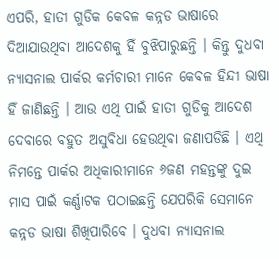ଏପରି, ହାତୀ ଗୁଡିକ କେବଳ କନ୍ନଡ ଭାଷାରେ ଦିଆଯାଉଥିବା ଆଦେଶକୁ ହିଁ ବୁଝିପାରୁଛନ୍ତି । କିନ୍ତୁ ଦୁଧବା ନ୍ୟାସନାଲ ପାର୍କର କର୍ମଚାରୀ ମାନେ କେବଳ ହିନ୍ଦୀ ଭାଷା ହିଁ ଜାଣିଛନ୍ତି । ଆଉ ଏଥି ପାଇଁ ହାତୀ ଗୁଡିକୁ ଆଦେଶ ଦେବାରେ ବହୁତ ଅସୁବିଧା ହେଉଥିବା ଜଣାପଡିଛି । ଏଥି ନିମନ୍ତେ ପାର୍କର ଅଧିକାରୀମାନେ ୬ଜଣ ମହନ୍ତଙ୍କୁ ଦୁଇ ମାସ ପାଇଁ କର୍ଣ୍ଣାଟକ ପଠାଇଛନ୍ତି ଯେପରିକି ସେମାନେ କନ୍ନଡ ଭାଷା ଶିଖିପାରିବେ । ଦୁଧବା ନ୍ୟାସନାଲ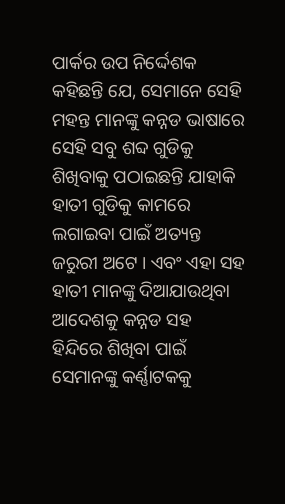ପାର୍କର ଉପ ନିର୍ଦ୍ଦେଶକ କହିଛନ୍ତି ଯେ, ସେମାନେ ସେହି ମହନ୍ତ ମାନଙ୍କୁ କନ୍ନଡ ଭାଷାରେ ସେହି ସବୁ ଶବ୍ଦ ଗୁଡିକୁ ଶିଖିବାକୁ ପଠାଇଛନ୍ତି ଯାହାକି ହାତୀ ଗୁଡିକୁ କାମରେ ଲଗାଇବା ପାଇଁ ଅତ୍ୟନ୍ତ ଜରୁରୀ ଅଟେ । ଏବଂ ଏହା ସହ ହାତୀ ମାନଙ୍କୁ ଦିଆଯାଉଥିବା ଆଦେଶକୁ କନ୍ନଡ ସହ ହିନ୍ଦିରେ ଶିଖିବା ପାଇଁ ସେମାନଙ୍କୁ କର୍ଣ୍ଣାଟକକୁ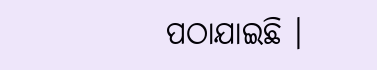ପଠାଯାଇଛି ।